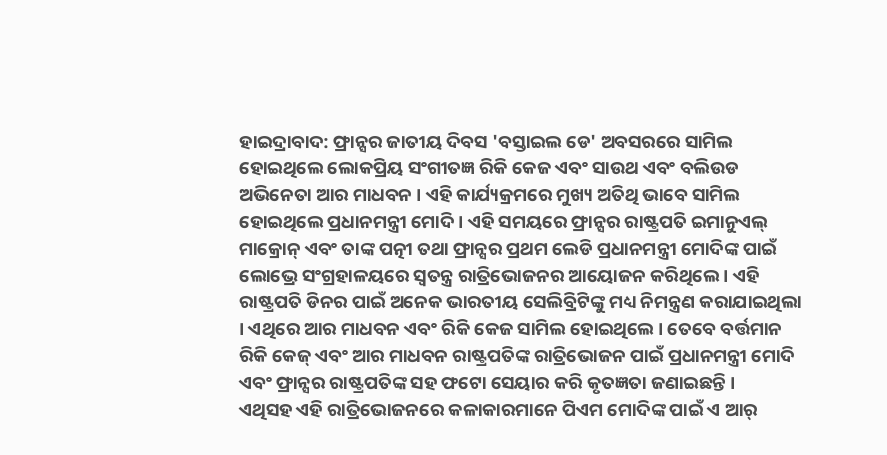ହାଇଦ୍ରାବାଦ: ଫ୍ରାନ୍ସର ଜାତୀୟ ଦିବସ 'ବସ୍ତାଇଲ ଡେ' ଅବସରରେ ସାମିଲ ହୋଇଥିଲେ ଲୋକପ୍ରିୟ ସଂଗୀତଜ୍ଞ ରିକି କେଜ ଏବଂ ସାଉଥ ଏବଂ ବଲିଉଡ ଅଭିନେତା ଆର ମାଧବନ । ଏହି କାର୍ଯ୍ୟକ୍ରମରେ ମୁଖ୍ୟ ଅତିଥି ଭାବେ ସାମିଲ ହୋଇଥିଲେ ପ୍ରଧାନମନ୍ତ୍ରୀ ମୋଦି । ଏହି ସମୟରେ ଫ୍ରାନ୍ସର ରାଷ୍ଟ୍ରପତି ଇମାନୁଏଲ୍ ମାକ୍ରୋନ୍ ଏବଂ ତାଙ୍କ ପତ୍ନୀ ତଥା ଫ୍ରାନ୍ସର ପ୍ରଥମ ଲେଡି ପ୍ରଧାନମନ୍ତ୍ରୀ ମୋଦିଙ୍କ ପାଇଁ ଲୋଭ୍ରେ ସଂଗ୍ରହାଳୟରେ ସ୍ୱତନ୍ତ୍ର ରାତ୍ରିଭୋଜନର ଆୟୋଜନ କରିଥିଲେ । ଏହି ରାଷ୍ଟ୍ରପତି ଡିନର ପାଇଁ ଅନେକ ଭାରତୀୟ ସେଲିବ୍ରିଟିଙ୍କୁ ମଧ୍ୟ ନିମନ୍ତ୍ରଣ କରାଯାଇଥିଲା । ଏଥିରେ ଆର ମାଧବନ ଏବଂ ରିକି କେଜ ସାମିଲ ହୋଇଥିଲେ । ତେବେ ବର୍ତ୍ତମାନ ରିକି କେଜ୍ ଏବଂ ଆର ମାଧବନ ରାଷ୍ଟ୍ରପତିଙ୍କ ରାତ୍ରିଭୋଜନ ପାଇଁ ପ୍ରଧାନମନ୍ତ୍ରୀ ମୋଦି ଏବଂ ଫ୍ରାନ୍ସର ରାଷ୍ଟ୍ରପତିଙ୍କ ସହ ଫଟୋ ସେୟାର କରି କୃତଜ୍ଞତା ଜଣାଇଛନ୍ତି ।
ଏଥିସହ ଏହି ରାତ୍ରିଭୋଜନରେ କଳାକାରମାନେ ପିଏମ ମୋଦିଙ୍କ ପାଇଁ ଏ ଆର୍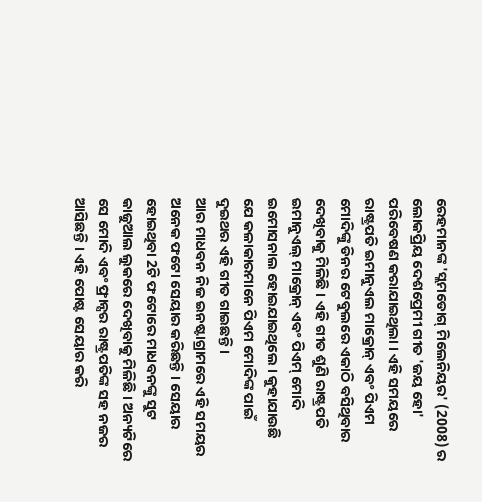ରେହମାନଙ୍କ 'ସ୍ଲମଡୋଗ୍ ମିଲେନିୟର' (2008) ର ଲୋକପ୍ରିୟ ଦେଶପ୍ରେମୀ ଗୀତ 'ଜୟ ହୋ' ପରିବେଷଣ କରାଯାଇଥିଲା । ଏହି ସମୟରେ ରାଷ୍ଟ୍ରପତି ଇମାନୁଏଲ ମାକ୍ରୋନ୍ ଏବଂ ପିଏମ ମୋଦିଙ୍କୁ ଡିନର ଟେବୁଲରେ ଏକାଠି ବସିଥିବାର ଦେଖିବାକୁ ମିଳିଛି । ଏହି ଗୀତ ଶୁଣି ରାଷ୍ଟ୍ରପତି ଇମାନୁଏଲ୍ ମାକ୍ରୋନ୍ ଏବଂ ପିଏମ୍ ମୋଦି ଇମୋସନାଲ ହୋଇଯାଇଥିଲେ । କୁହାଯାଉଛି ଯେ କଳାକାରମାନେ ପିଏମ ମୋଦିଙ୍କ ପାଇଁ ଦୁଇଥର ଏହି ଗୀତ ଗାଇଛନ୍ତି ।
ଆର ମାଧବନ ନିଜ ଇନଷ୍ଟାଗ୍ରାମରେ ଏହି ସମୟର ଅନେକ ଫଟୋ ସେୟାର କରିଛନ୍ତି । ସେୟାର ହୋଇଥିବା 2ଟି ଫଟୋରେ ମାଧବନଙ୍କୁ ସୁଟ କାଜୁଆଲ ଲୁକରେ ଦେଖିବାକୁ ମିଳିଛି । ଅନ୍ୟଟିରେ ସେ ମୋଦି ଏବଂ ଫ୍ରାନ୍ସର ରାଷ୍ଟ୍ରପତିଙ୍କ ସହ ନଜର ଆସିଛନ୍ତି । ଏହି ପୋଷ୍ଟ ସେୟାର କରି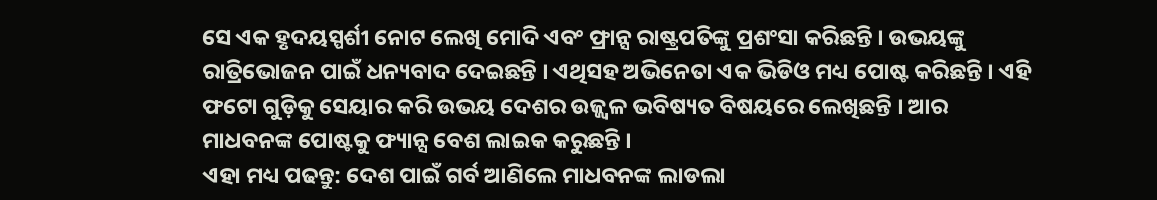ସେ ଏକ ହୃଦୟସ୍ପର୍ଶୀ ନୋଟ ଲେଖି ମୋଦି ଏବଂ ଫ୍ରାନ୍ସ ରାଷ୍ଟ୍ରପତିଙ୍କୁ ପ୍ରଶଂସା କରିଛନ୍ତି । ଉଭୟଙ୍କୁ ରାତ୍ରିଭୋଜନ ପାଇଁ ଧନ୍ୟବାଦ ଦେଇଛନ୍ତି । ଏଥିସହ ଅଭିନେତା ଏକ ଭିଡିଓ ମଧ୍ୟ ପୋଷ୍ଟ କରିଛନ୍ତି । ଏହି ଫଟୋ ଗୁଡ଼ିକୁ ସେୟାର କରି ଉଭୟ ଦେଶର ଉଜ୍ଜ୍ୱଳ ଭବିଷ୍ୟତ ବିଷୟରେ ଲେଖିଛନ୍ତି । ଆର ମାଧବନଙ୍କ ପୋଷ୍ଟକୁ ଫ୍ୟାନ୍ସ ବେଶ ଲାଇକ କରୁଛନ୍ତି ।
ଏହା ମଧ୍ୟ ପଢନ୍ତୁ: ଦେଶ ପାଇଁ ଗର୍ବ ଆଣିଲେ ମାଧବନଙ୍କ ଲାଡଲା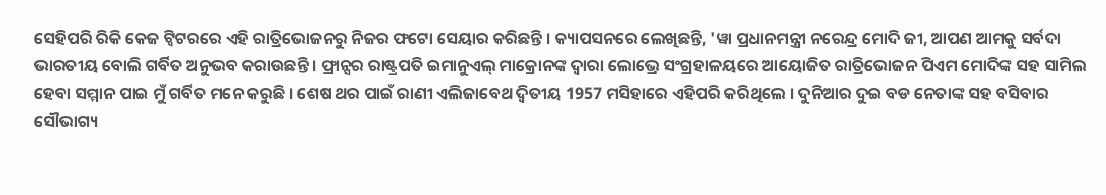ସେହିପରି ରିକି କେଜ ଟ୍ୱିଟରରେ ଏହି ରାତ୍ରିଭୋଜନରୁ ନିଜର ଫଟୋ ସେୟାର କରିଛନ୍ତି । କ୍ୟାପସନରେ ଲେଖିଛନ୍ତି, 'ୱା ପ୍ରଧାନମନ୍ତ୍ରୀ ନରେନ୍ଦ୍ର ମୋଦି ଜୀ, ଆପଣ ଆମକୁ ସର୍ବଦା ଭାରତୀୟ ବୋଲି ଗର୍ବିତ ଅନୁଭବ କରାଉଛନ୍ତି । ଫ୍ରାନ୍ସର ରାଷ୍ଟ୍ରପତି ଇମାନୁଏଲ୍ ମାକ୍ରୋନଙ୍କ ଦ୍ୱାରା ଲୋଭ୍ରେ ସଂଗ୍ରହାଳୟରେ ଆୟୋଜିତ ରାତ୍ରିଭୋଜନ ପିଏମ ମୋଦିଙ୍କ ସହ ସାମିଲ ହେବା ସମ୍ମାନ ପାଇ ମୁଁ ଗର୍ବିତ ମନେ କରୁଛି । ଶେଷ ଥର ପାଇଁ ରାଣୀ ଏଲିଜାବେଥ ଦ୍ୱିତୀୟ 1957 ମସିହାରେ ଏହିପରି କରିଥିଲେ । ଦୁନିଆର ଦୁଇ ବଡ ନେତାଙ୍କ ସହ ବସିବାର ସୌଭାଗ୍ୟ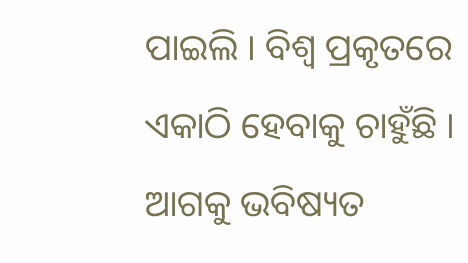ପାଇଲି । ବିଶ୍ୱ ପ୍ରକୃତରେ ଏକାଠି ହେବାକୁ ଚାହୁଁଛି । ଆଗକୁ ଭବିଷ୍ୟତ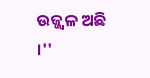ଉଜ୍ଜ୍ୱଳ ଅଛି ।''